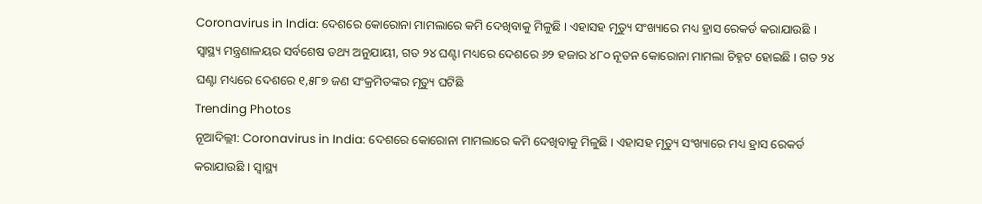Coronavirus in India: ଦେଶରେ କୋରୋନା ମାମଲାରେ କମି ଦେଖିବାକୁ ମିଳୁଛି । ଏହାସହ ମୃତ୍ୟୁ ସଂଖ୍ୟାରେ ମଧ୍ୟ ହ୍ରାସ ରେକର୍ଡ କରାଯାଉଛି । ସ୍ୱାସ୍ଥ୍ୟ ମନ୍ତ୍ରଣାଳୟର ସର୍ବଶେଷ ତଥ୍ୟ ଅନୁଯାୟୀ, ଗତ ୨୪ ଘଣ୍ଟା ମଧ୍ୟରେ ଦେଶରେ ୬୨ ହଜାର ୪୮୦ ନୂତନ କୋରୋନା ମାମଲା ଚିହ୍ନଟ ହୋଇଛି । ଗତ ୨୪ ଘଣ୍ଟା ମଧ୍ୟରେ ଦେଶରେ ୧,୫୮୭ ଜଣ ସଂକ୍ରମିତଙ୍କର ମୃତ୍ୟୁ ଘଟିଛି
Trending Photos
ନୂଆଦିଲ୍ଲୀ: Coronavirus in India: ଦେଶରେ କୋରୋନା ମାମଲାରେ କମି ଦେଖିବାକୁ ମିଳୁଛି । ଏହାସହ ମୃତ୍ୟୁ ସଂଖ୍ୟାରେ ମଧ୍ୟ ହ୍ରାସ ରେକର୍ଡ କରାଯାଉଛି । ସ୍ୱାସ୍ଥ୍ୟ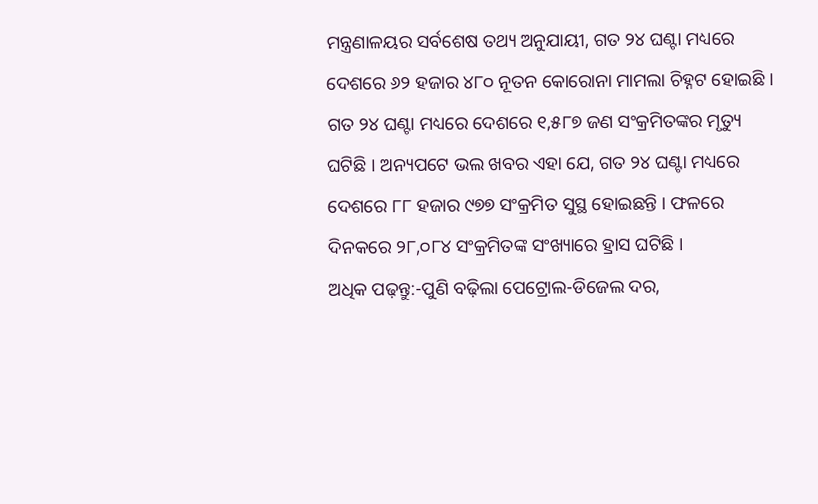ମନ୍ତ୍ରଣାଳୟର ସର୍ବଶେଷ ତଥ୍ୟ ଅନୁଯାୟୀ, ଗତ ୨୪ ଘଣ୍ଟା ମଧ୍ୟରେ ଦେଶରେ ୬୨ ହଜାର ୪୮୦ ନୂତନ କୋରୋନା ମାମଲା ଚିହ୍ନଟ ହୋଇଛି । ଗତ ୨୪ ଘଣ୍ଟା ମଧ୍ୟରେ ଦେଶରେ ୧,୫୮୭ ଜଣ ସଂକ୍ରମିତଙ୍କର ମୃତ୍ୟୁ ଘଟିଛି । ଅନ୍ୟପଟେ ଭଲ ଖବର ଏହା ଯେ, ଗତ ୨୪ ଘଣ୍ଟା ମଧ୍ୟରେ ଦେଶରେ ୮୮ ହଜାର ୯୭୭ ସଂକ୍ରମିତ ସୁସ୍ଥ ହୋଇଛନ୍ତି । ଫଳରେ ଦିନକରେ ୨୮,୦୮୪ ସଂକ୍ରମିତଙ୍କ ସଂଖ୍ୟାରେ ହ୍ରାସ ଘଟିଛି ।
ଅଧିକ ପଢ଼ନ୍ତୁ:-ପୁଣି ବଢ଼ିଲା ପେଟ୍ରୋଲ-ଡିଜେଲ ଦର,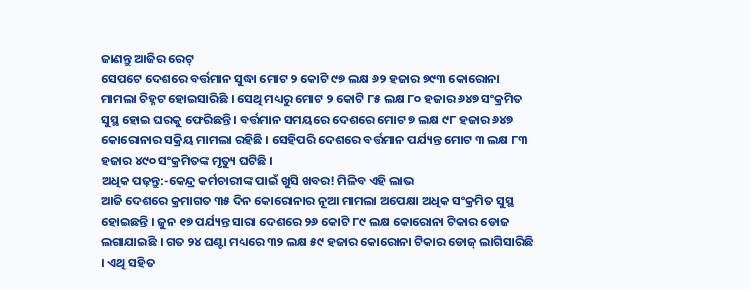ଜାଣନ୍ତୁ ଆଜିର ରେଟ୍
ସେପଟେ ଦେଶରେ ବର୍ତ୍ତମାନ ସୁଦ୍ଧା ମୋଟ ୨ କୋଟି ୯୭ ଲକ୍ଷ ୬୨ ହଜାର ୭୯୩ କୋରୋନା ମାମଲା ଚିହ୍ନଟ ହୋଇସାରିଛି । ସେଥି ମଧ୍ୟରୁ ମୋଟ ୨ କୋଟି ୮୫ ଲକ୍ଷ ୮୦ ହଜାର ୬୪୭ ସଂକ୍ରମିତ ସୁସ୍ଥ ହୋଇ ଘରକୁ ଫେରିଛନ୍ତି । ବର୍ତ୍ତମାନ ସମୟରେ ଦେଶରେ ମୋଟ ୭ ଲକ୍ଷ ୯୮ ହଜାର ୬୪୭ କୋରୋନାର ସକ୍ରିୟ ମାମଲା ରହିଛି । ସେହିପରି ଦେଶରେ ବର୍ତ୍ତମାନ ପର୍ଯ୍ୟନ୍ତ ମୋଟ ୩ ଲକ୍ଷ ୮୩ ହଜାର ୪୯୦ ସଂକ୍ରମିତଙ୍କ ମୃତ୍ୟୁ ଘଟିଛି ।
ଅଧିକ ପଢ଼ନ୍ତୁ:-କେନ୍ଦ୍ର କର୍ମଚାରୀଙ୍କ ପାଇଁ ଖୁସି ଖବର! ମିଳିବ ଏହି ଲାଭ
ଆଜି ଦେଶରେ କ୍ରମାଗତ ୩୫ ଦିନ କୋରୋନାର ନୂଆ ମାମଲା ଅପେକ୍ଷା ଅଧିକ ସଂକ୍ରମିତ ସୁସ୍ଥ ହୋଇଛନ୍ତି । ଜୁନ ୧୭ ପର୍ଯ୍ୟନ୍ତ ସାରା ଦେଶରେ ୨୬ କୋଟି ୮୯ ଲକ୍ଷ କୋରୋନା ଟିକାର ଡୋଜ ଲଗାଯାଇଛି । ଗତ ୨୪ ଘଣ୍ଟା ମଧ୍ୟରେ ୩୨ ଲକ୍ଷ ୫୯ ହଜାର କୋରୋନା ଟିକାର ଡୋଜ୍ ଲାଗିସାରିଛି । ଏଥି ସହିତ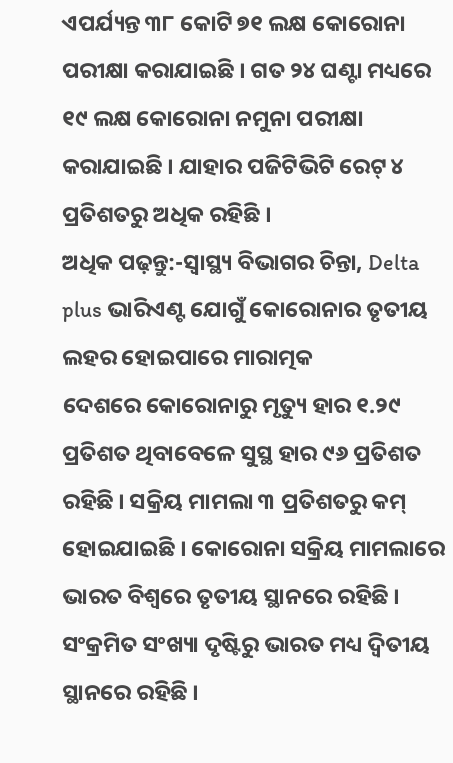ଏପର୍ଯ୍ୟନ୍ତ ୩୮ କୋଟି ୭୧ ଲକ୍ଷ କୋରୋନା ପରୀକ୍ଷା କରାଯାଇଛି । ଗତ ୨୪ ଘଣ୍ଟା ମଧ୍ୟରେ ୧୯ ଲକ୍ଷ କୋରୋନା ନମୁନା ପରୀକ୍ଷା କରାଯାଇଛି । ଯାହାର ପଜିଟିଭିଟି ରେଟ୍ ୪ ପ୍ରତିଶତରୁ ଅଧିକ ରହିଛି ।
ଅଧିକ ପଢ଼ନ୍ତୁ:-ସ୍ୱାସ୍ଥ୍ୟ ବିଭାଗର ଚିନ୍ତା, Delta plus ଭାରିଏଣ୍ଟ ଯୋଗୁଁ କୋରୋନାର ତୃତୀୟ ଲହର ହୋଇପାରେ ମାରାତ୍ମକ
ଦେଶରେ କୋରୋନାରୁ ମୃତ୍ୟୁ ହାର ୧.୨୯ ପ୍ରତିଶତ ଥିବାବେଳେ ସୁସ୍ଥ ହାର ୯୬ ପ୍ରତିଶତ ରହିଛି । ସକ୍ରିୟ ମାମଲା ୩ ପ୍ରତିଶତରୁ କମ୍ ହୋଇଯାଇଛି । କୋରୋନା ସକ୍ରିୟ ମାମଲାରେ ଭାରତ ବିଶ୍ୱରେ ତୃତୀୟ ସ୍ଥାନରେ ରହିଛି । ସଂକ୍ରମିତ ସଂଖ୍ୟା ଦୃଷ୍ଟିରୁ ଭାରତ ମଧ୍ୟ ଦ୍ୱିତୀୟ ସ୍ଥାନରେ ରହିଛି ।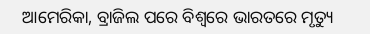ଆମେରିକା, ବ୍ରାଜିଲ ପରେ ବିଶ୍ୱରେ ଭାରତରେ ମୃତ୍ୟୁ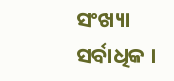ସଂଖ୍ୟା ସର୍ବାଧିକ ।